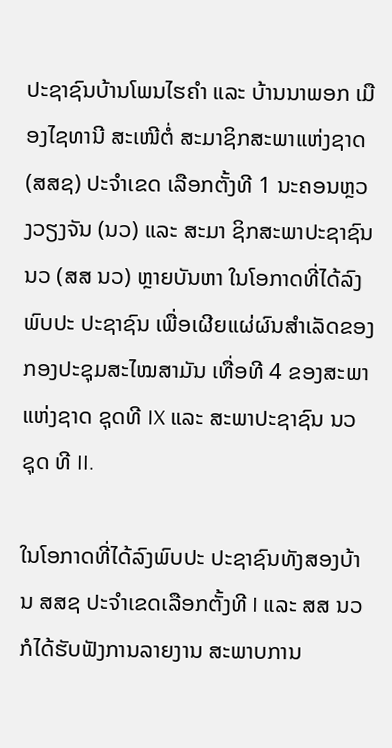ປະຊາຊົນບ້ານໂພນໄຮຄຳ ແລະ ບ້ານນາພອກ ເມືອງໄຊທານີ ສະເໜີຕໍ່ ສະມາຊິກສະພາແຫ່ງຊາດ (ສສຊ) ປະຈຳເຂດ ເລືອກຕັ້ງທີ 1 ນະຄອນຫຼວງວຽງຈັນ (ນວ) ແລະ ສະມາ ຊິກສະພາປະຊາຊົນ ນວ (ສສ ນວ) ຫຼາຍບັນຫາ ໃນໂອກາດທີ່ໄດ້ລົງພົບປະ ປະຊາຊົນ ເພື່ອເຜີຍແຜ່ຜົນສຳເລັດຂອງກອງປະຊຸມສະໄໝສາມັນ ເທື່ອທີ 4 ຂອງສະພາແຫ່ງຊາດ ຊຸດທີ IX ແລະ ສະພາປະຊາຊົນ ນວ ຊຸດ ທີ II.

ໃນໂອກາດທີ່ໄດ້ລົງພົບປະ ປະຊາຊົນທັງສອງບ້ານ ສສຊ ປະຈຳເຂດເລືອກຕັ້ງທີ I ແລະ ສສ ນວ ກໍໄດ້ຮັບຟັງການລາຍງານ ສະພາບການ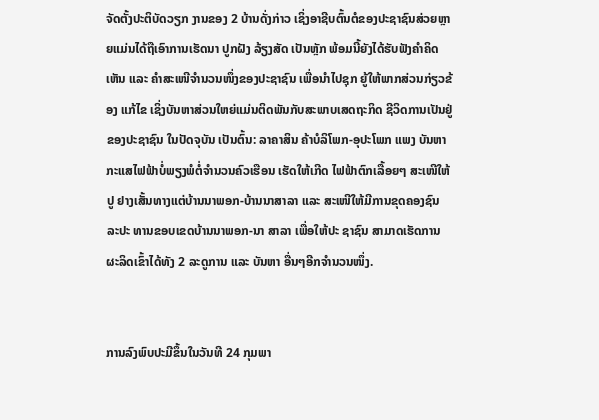ຈັດຕັ້ງປະຕິບັດວຽກ ງານຂອງ 2 ບ້ານດັ່ງກ່າວ ເຊິ່ງອາຊີບຕົ້ນຕໍຂອງປະຊາຊົນສ່ວຍຫຼາຍແມ່ນໄດ້ຖືເອົາການເຮັດນາ ປູກຝັງ ລ້ຽງສັດ ເປັນຫຼັກ ພ້ອມນີ້ຍັງໄດ້ຮັບຟັງຄຳຄິດເຫັນ ແລະ ຄຳສະເໜີຈຳນວນໜຶ່ງຂອງປະຊາຊົນ ເພື່ອນຳໄປຊຸກ ຍູ້ໃຫ້ພາກສ່ວນກ່ຽວຂ້ອງ ແກ້ໄຂ ເຊິ່ງບັນຫາສ່ວນໃຫຍ່ແມ່ນຕິດພັນກັບສະພາບເສດຖະກິດ ຊີວິດການເປັນຢູ່ຂອງປະຊາຊົນ ໃນປັດຈຸບັນ ເປັນຕົ້ນ: ລາຄາສິນ ຄ້າບໍລິໂພກ-ອຸປະໂພກ ແພງ ບັນຫາກະແສໄຟຟ້າບໍ່ພຽງພໍຕໍ່ຈຳນວນຄົວເຮືອນ ເຮັດໃຫ້ເກີດ ໄຟຟ້າຕົກເລື້ອຍໆ ສະເໜີໃຫ້ປູ ຢາງເສັ້ນທາງແຕ່ບ້ານນາພອກ-ບ້ານນາສາລາ ແລະ ສະເໜີໃຫ້ມີການຂຸດຄອງຊົນ ລະປະ ທານຂອບເຂດບ້ານນາພອກ-ນາ ສາລາ ເພື່ອໃຫ້ປະ ຊາຊົນ ສາມາດເຮັດການຜະລິດເຂົ້າໄດ້ທັງ 2 ລະດູການ ແລະ ບັນຫາ ອື່ນໆອີກຈໍານວນໜຶ່ງ.


ການລົງພົບປະມີຂຶ້ນໃນວັນທີ 24 ກຸມພາ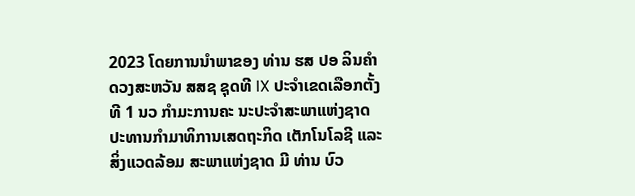2023 ໂດຍການນຳພາຂອງ ທ່ານ ຮສ ປອ ລິນຄຳ ດວງສະຫວັນ ສສຊ ຊຸດທີ IX ປະຈໍາເຂດເລືອກຕັ້ງທີ 1 ນວ ກຳມະການຄະ ນະປະຈຳສະພາແຫ່ງຊາດ ປະທານກຳມາທິການເສດຖະກິດ ເຕັກໂນໂລຊີ ແລະ ສິ່ງແວດລ້ອມ ສະພາແຫ່ງຊາດ ມີ ທ່ານ ບົວ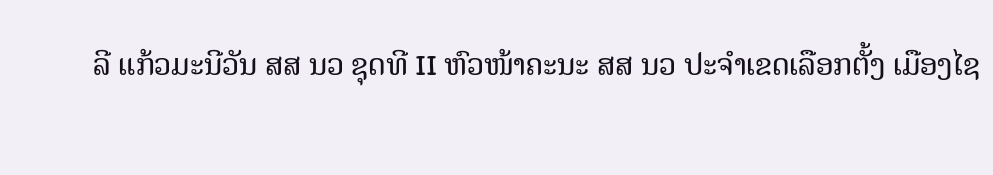ລີ ແກ້ວມະນີວັນ ສສ ນວ ຊຸດທີ II ຫົວໜ້າຄະນະ ສສ ນວ ປະຈຳເຂດເລືອກຕັ້ງ ເມືອງໄຊ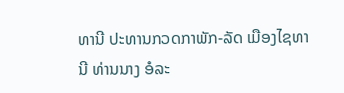ທານີ ປະທານກວດກາພັກ-ລັດ ເມືອງໄຊທານີ ທ່ານນາງ ອໍລະ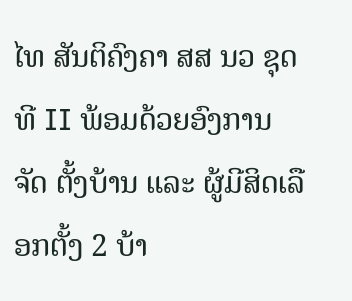ໄທ ສັນຕິຄົງຄາ ສສ ນວ ຊຸດທີ II ພ້ອມດ້ວຍອົງການ ຈັດ ຕັ້ງບ້ານ ແລະ ຜູ້ມີສິດເລືອກຕັ້ງ 2 ບ້າ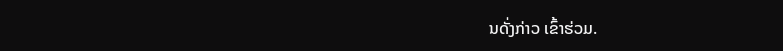ນດັ່ງກ່າວ ເຂົ້າຮ່ວມ.